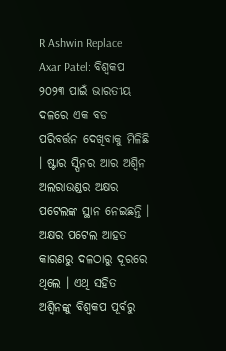R Ashwin Replace Axar Patel: ବିଶ୍ୱକପ ୨୦୨୩ ପାଇଁ ଭାରତୀୟ ଦଳରେ ଏକ ବଡ ପରିବର୍ତ୍ତନ ଦେଖିବାକୁ ମିଳିଛି । ଷ୍ଟାର ସ୍ପିନର ଆର ଅଶ୍ୱିନ ଅଲରାଉଣ୍ଡର ଅକ୍ଷର ପଟେଲଙ୍କ ସ୍ଥାନ ନେଇଛନ୍ତି । ଅକ୍ଷର ପଟେଲ ଆହତ କାରଣରୁ ଦଳଠାରୁ ଦୂରରେ ଥିଲେ । ଏଥି ସହିତ ଅଶ୍ୱିନଙ୍କୁ ବିଶ୍ୱକପ ପୂର୍ବରୁ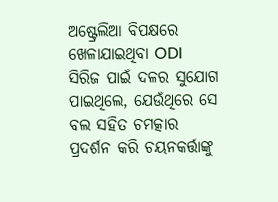ଅଷ୍ଟ୍ରେଲିଆ ବିପକ୍ଷରେ ଖେଳାଯାଇଥିବା ODI ସିରିଜ ପାଇଁ ଦଳର ସୁଯୋଗ ପାଇଥିଲେ, ଯେଉଁଥିରେ ସେ ବଲ ସହିତ ଚମତ୍କାର ପ୍ରଦର୍ଶନ କରି ଚୟନକର୍ତ୍ତାଙ୍କୁ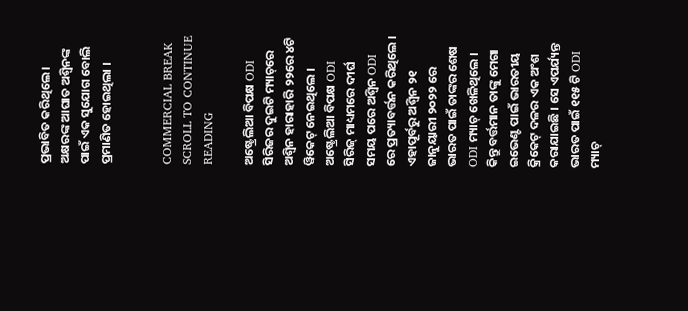ପ୍ରଭାବିତ କରିଥିଲେ । ଅକ୍ଷରଙ୍କ ଆଘାତ ଅଶ୍ୱିନଙ୍କ ପାଇଁ ଏକ ସୁଯୋଗ ବୋଲି ପ୍ରମାଣିତ ହୋଇଥିଲା ।


COMMERCIAL BREAK
SCROLL TO CONTINUE READING

ଅଷ୍ଟ୍ରେଲିଆ ବିପକ୍ଷ ODI ସିରିଜର ଦୁଇଟି ମ୍ୟାଚ୍‌ରେ ଅଶ୍ୱିନ ହାରାହାରି ୨୨ରେ ୪ଟି ୱିକେଟ୍ ନେଇଥିଲେ । ଅଷ୍ଟ୍ରେଲିଆ ବିପକ୍ଷ ODI ସିରିଜ୍ ମାଧ୍ୟମରେ ଦୀର୍ଘ ସମୟ ପରେ ଅଶ୍ୱିନ ODI ରେ ପ୍ରତ୍ୟାବର୍ତ୍ତନ କରିଥିଲେ । ଏହାପୂର୍ବରୁ ଅଶ୍ୱିନ ୨୧ ଜାନୁୟାରୀ ୨୦୨୨ ରେ ଭାରତ ପାଇଁ ତାଙ୍କର ଶେଷ ODI ମ୍ୟାଚ୍ ଖେଳିଥିଲେ । କିନ୍ତୁ ବର୍ତ୍ତମାନ ତାଙ୍କୁ ମେଗା ଇଭେଣ୍ଟ ପାଇଁ ଭାରତୀୟ କ୍ରିକେଟ୍ ଦଳର ଏକ ଅଂଶ କରାଯାଇଛି । ସେ ଏପର୍ଯ୍ୟନ୍ତ ଭାରତ ପାଇଁ ୧୧୫ ଟି ODI ମ୍ୟାଚ୍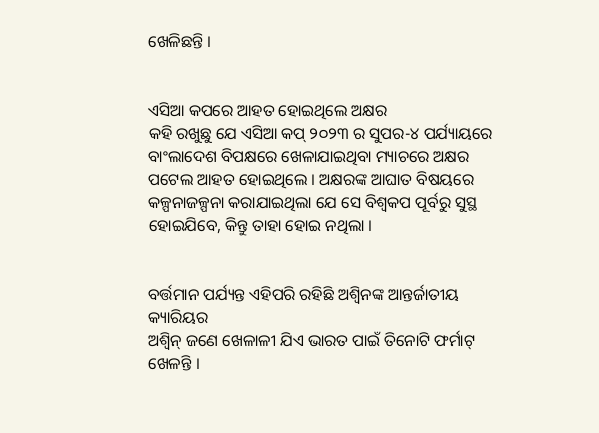ଖେଳିଛନ୍ତି ।


ଏସିଆ କପରେ ଆହତ ହୋଇଥିଲେ ଅକ୍ଷର
କହି ରଖୁଛୁ ଯେ ଏସିଆ କପ୍ ୨୦୨୩ ର ସୁପର-୪ ପର୍ଯ୍ୟାୟରେ ବାଂଲାଦେଶ ବିପକ୍ଷରେ ଖେଳାଯାଇଥିବା ମ୍ୟାଚରେ ଅକ୍ଷର ପଟେଲ ଆହତ ହୋଇଥିଲେ । ଅକ୍ଷରଙ୍କ ଆଘାତ ବିଷୟରେ କଳ୍ପନାଜଳ୍ପନା କରାଯାଇଥିଲା ଯେ ସେ ବିଶ୍ୱକପ ପୂର୍ବରୁ ସୁସ୍ଥ ହୋଇଯିବେ, କିନ୍ତୁ ତାହା ହୋଇ ନଥିଲା ।


ବର୍ତ୍ତମାନ ପର୍ଯ୍ୟନ୍ତ ଏହିପରି ରହିଛି ଅଶ୍ୱିନଙ୍କ ଆନ୍ତର୍ଜାତୀୟ କ୍ୟାରିୟର
ଅଶ୍ୱିନ୍ ଜଣେ ଖେଳାଳୀ ଯିଏ ଭାରତ ପାଇଁ ତିନୋଟି ଫର୍ମାଟ୍ ଖେଳନ୍ତି ।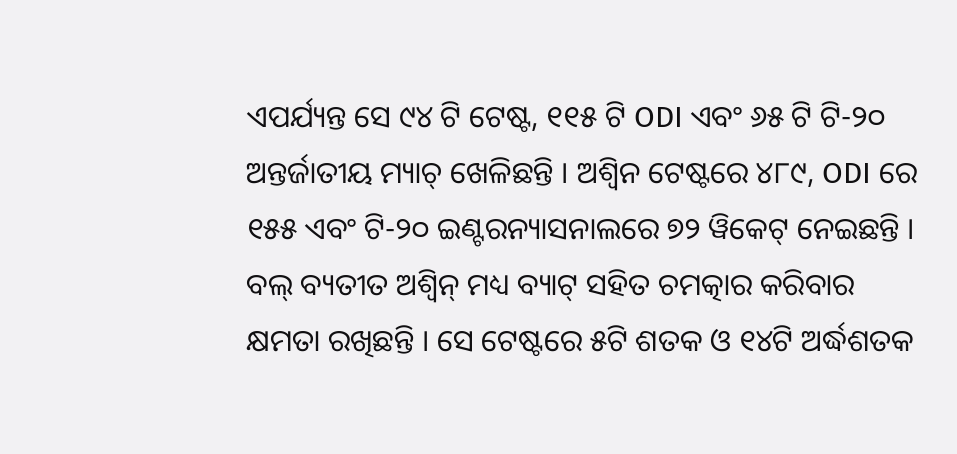ଏପର୍ଯ୍ୟନ୍ତ ସେ ୯୪ ଟି ଟେଷ୍ଟ, ୧୧୫ ଟି ODI ଏବଂ ୬୫ ଟି ଟି-୨୦ ଅନ୍ତର୍ଜାତୀୟ ମ୍ୟାଚ୍ ଖେଳିଛନ୍ତି । ଅଶ୍ୱିନ ଟେଷ୍ଟରେ ୪୮୯, ODI ରେ ୧୫୫ ଏବଂ ଟି-୨୦ ଇଣ୍ଟରନ୍ୟାସନାଲରେ ୭୨ ୱିକେଟ୍ ନେଇଛନ୍ତି । ବଲ୍ ବ୍ୟତୀତ ଅଶ୍ୱିନ୍ ମଧ୍ୟ ବ୍ୟାଟ୍ ସହିତ ଚମତ୍କାର କରିବାର କ୍ଷମତା ରଖିଛନ୍ତି । ସେ ଟେଷ୍ଟରେ ୫ଟି ଶତକ ଓ ୧୪ଟି ଅର୍ଦ୍ଧଶତକ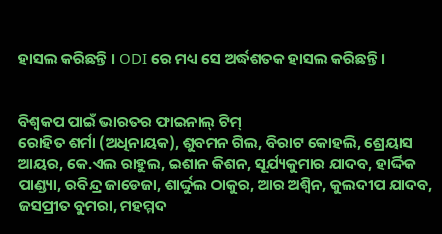ହାସଲ କରିଛନ୍ତି । ODI ରେ ମଧ୍ୟ ସେ ଅର୍ଦ୍ଧଶତକ ହାସଲ କରିଛନ୍ତି ।


ବିଶ୍ୱକପ ପାଇଁ ଭାରତର ଫାଇନାଲ୍ ଟିମ୍
ରୋହିତ ଶର୍ମା (ଅଧିନାୟକ), ଶୁବମନ ଗିଲ, ବିରାଟ କୋହଲି, ଶ୍ରେୟାସ ଆୟର, କେ.ଏଲ ରାହୁଲ, ଇଶାନ କିଶନ, ସୂର୍ଯ୍ୟକୁମାର ଯାଦବ, ହାର୍ଦ୍ଦିକ ପାଣ୍ଡ୍ୟା, ରବିନ୍ଦ୍ର ଜାଡେଜା, ଶାର୍ଦ୍ଦୁଲ ଠାକୁର, ଆର ଅଶ୍ୱିନ, କୁଲଦୀପ ଯାଦବ, ଜସପ୍ରୀତ ବୁମରା, ମହମ୍ମଦ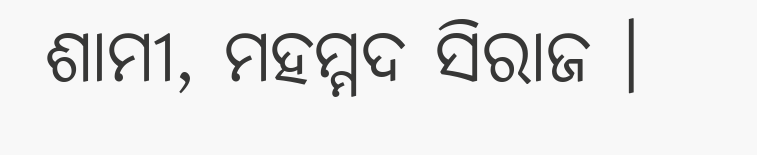ଶାମୀ, ମହମ୍ମଦ ସିରାଜ ।